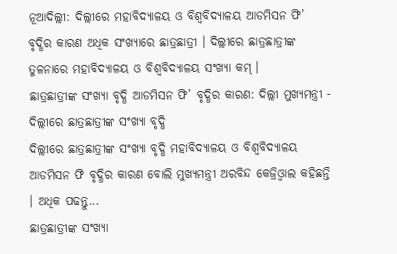ନୂଆଦିଲ୍ଲୀ: ଦିଲ୍ଲୀରେ ମହାବିଦ୍ୟାଳୟ ଓ ବିଶ୍ବବିଦ୍ୟାଳୟ ଆଡମିସନ ଫି’ ବୃଦ୍ଧିର କାରଣ ଅଧିକ ସଂଖ୍ୟାରେ ଛାତ୍ରଛାତ୍ରୀ । ଦିଲ୍ଲୀରେ ଛାତ୍ରଛାତ୍ରୀଙ୍କ ତୁଳନାରେ ମହାବିଦ୍ୟାଳୟ ଓ ବିଶ୍ବବିଦ୍ୟାଳୟ ସଂଖ୍ୟା କମ୍ ।
ଛାତ୍ରଛାତ୍ରୀଙ୍କ ସଂଖ୍ୟା ବୃଦ୍ଧି ଆଡମିସନ ଫି’ ବୃଦ୍ଧିର କାରଣ: ଦିଲ୍ଲୀ ମୁଖ୍ୟମନ୍ତ୍ରୀ - ଦିଲ୍ଲୀରେ ଛାତ୍ରଛାତ୍ରୀଙ୍କ ସଂଖ୍ୟା ବୃଦ୍ଧି
ଦିଲ୍ଲୀରେ ଛାତ୍ରଛାତ୍ରୀଙ୍କ ସଂଖ୍ୟା ବୃଦ୍ଧି ମହାବିଦ୍ୟାଳୟ ଓ ବିଶ୍ବବିଦ୍ୟାଳୟ ଆଡମିସନ ଫି ବୃଦ୍ଧିର କାରଣ ବୋଲି ମୁଖ୍ୟମନ୍ତ୍ରୀ ଅରବିନ୍ଦ କେଜ୍ରିଓ୍ବାଲ କହିଛନ୍ତି । ଅଧିକ ପଢନ୍ତୁ...
ଛାତ୍ରଛାତ୍ରୀଙ୍କ ସଂଖ୍ୟା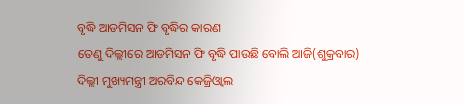ବୃଦ୍ଧି ଆଡମିସନ ଫି ବୃଦ୍ଧିର କାରଣ
ତେଣୁ ଦିଲ୍ଲୀରେ ଆଡମିସନ ଫି ବୃଦ୍ଧି ପାଉଛି ବୋଲି ଆଜି(ଶୁକ୍ରବାର) ଦିଲ୍ଲୀ ମୁଖ୍ୟମନ୍ତ୍ରୀ ଅରବିନ୍ଦ କେଜ୍ରିଓ୍ବାଲ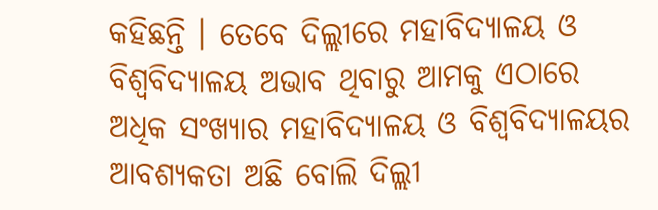କହିଛନ୍ତି । ତେବେ ଦିଲ୍ଲୀରେ ମହାବିଦ୍ୟାଳୟ ଓ ବିଶ୍ବବିଦ୍ୟାଳୟ ଅଭାବ ଥିବାରୁ ଆମକୁ ଏଠାରେ ଅଧିକ ସଂଖ୍ୟାର ମହାବିଦ୍ୟାଳୟ ଓ ବିଶ୍ବବିଦ୍ୟାଳୟର ଆବଶ୍ୟକତା ଅଛି ବୋଲି ଦିଲ୍ଲୀ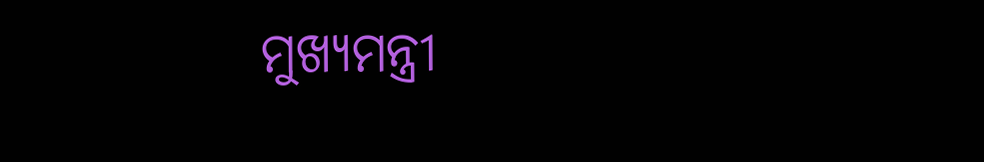ମୁଖ୍ୟମନ୍ତ୍ରୀ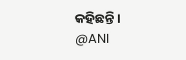କହିଛନ୍ତି ।
@ANI